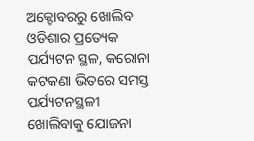ଅକ୍ଟୋବରରୁ ଖୋଲିବ ଓଡିଶାର ପ୍ରତ୍ୟେକ ପର୍ଯ୍ୟଟନ ସ୍ଥଳ, କରୋନା କଟକଣା ଭିତରେ ସମସ୍ତ ପର୍ଯ୍ୟଟନସ୍ଥଳୀ ଖୋଲିବାକୁ ଯୋଜନା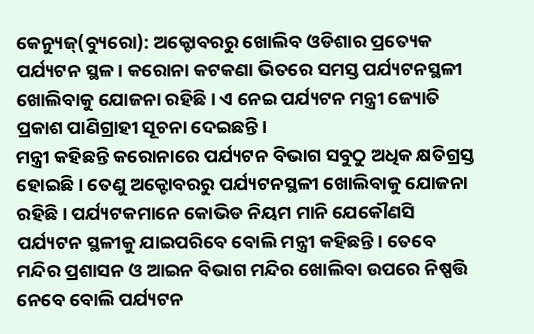କେନ୍ୟୁଜ୍(ବ୍ୟୁରୋ): ଅକ୍ଟୋବରରୁ ଖୋଲିବ ଓଡିଶାର ପ୍ରତ୍ୟେକ ପର୍ଯ୍ୟଟନ ସ୍ଥଳ। କରୋନା କଟକଣା ଭିତରେ ସମସ୍ତ ପର୍ଯ୍ୟଟନସ୍ଥଳୀ ଖୋଲିବାକୁ ଯୋଜନା ରହିଛି। ଏ ନେଇ ପର୍ଯ୍ୟଟନ ମନ୍ତ୍ରୀ ଜ୍ୟୋତି ପ୍ରକାଶ ପାଣିଗ୍ରାହୀ ସୂଚନା ଦେଇଛନ୍ତି।
ମନ୍ତ୍ରୀ କହିଛନ୍ତି କରୋନାରେ ପର୍ଯ୍ୟଟନ ବିଭାଗ ସବୁଠୁ ଅଧିକ କ୍ଷତିଗ୍ରସ୍ତ ହୋଇଛି। ତେଣୁ ଅକ୍ଟୋବରରୁ ପର୍ଯ୍ୟଟନସ୍ଥଳୀ ଖୋଲିବାକୁ ଯୋଜନା ରହିଛି। ପର୍ଯ୍ୟଟକମାନେ କୋଭିଡ ନିୟମ ମାନି ଯେକୌଣସି ପର୍ଯ୍ୟଟନ ସ୍ଥଳୀକୁ ଯାଇପରିବେ ବୋଲି ମନ୍ତ୍ରୀ କହିଛନ୍ତି। ତେବେ ମନ୍ଦିର ପ୍ରଶାସନ ଓ ଆଇନ ବିଭାଗ ମନ୍ଦିର ଖୋଲିବା ଉପରେ ନିଷ୍ପତ୍ତି ନେବେ ବୋଲି ପର୍ଯ୍ୟଟନ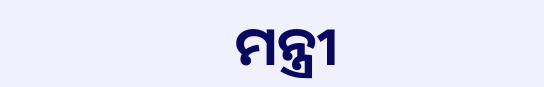ମନ୍ତ୍ରୀ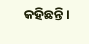କହିଛନ୍ତି।